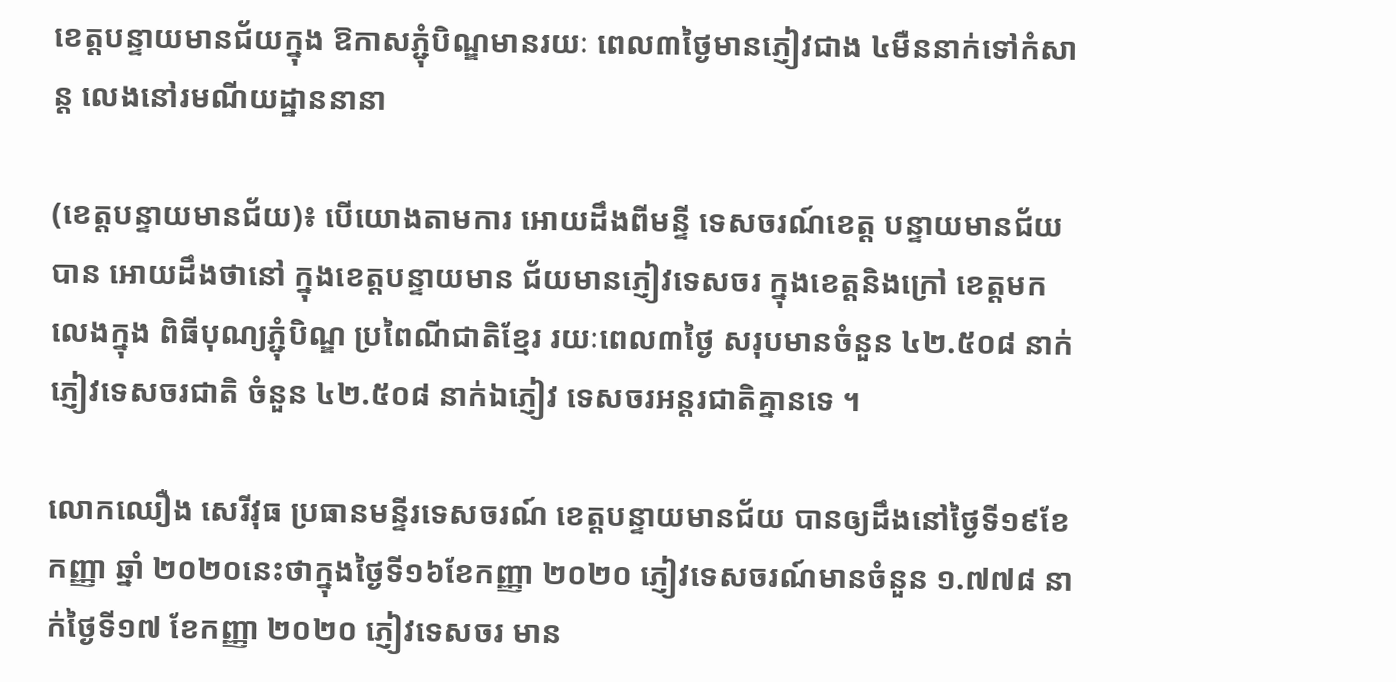ខេត្តបន្ទាយមានជ័យក្នុង ឱកាសភ្ជុំបិណ្ឌមានរយៈ ពេល៣ថ្ងៃមានភ្ញៀវជាង ៤មឺននាក់ទៅកំសាន្ត លេងនៅរមណីយដ្ឋាននានា

(ខេត្តបន្ទាយមានជ័យ)៖ បើយោងតាមការ អោយដឹងពីមន្ទី ទេសចរណ៍ខេត្ត បន្ទាយមានជ័យបាន អោយដឹងថានៅ ក្នុងខេត្តបន្ទាយមាន ជ័យមានភ្ញៀវទេសចរ ក្នុងខេត្តនិងក្រៅ ខេត្តមកលេងក្នុង ពិធីបុណ្យភ្ជុំបិណ្ឌ ប្រពៃណីជាតិខ្មែរ រយៈពេល៣ថ្ងៃ សរុបមានចំនួន ៤២.៥០៨ នាក់ ភ្ញៀវទេសចរជាតិ ចំនួន ៤២.៥០៨ នាក់ឯភ្ញៀវ ទេសចរអន្តរជាតិគ្នានទេ ។

លោកឈឿង សេរីវុធ ប្រធានមន្ទីរទេសចរណ៍ ខេត្តបន្ទាយមានជ័យ បានឲ្យដឹងនៅថ្ងៃទី១៩ខែកញ្ញា ឆ្នាំ ២០២០នេះថាក្នុងថ្ងៃទី១៦ខែកញ្ញា ២០២០ ភ្ញៀវទេសចរណ៍មានចំនួន ១.៧៧៨ នាក់ថ្ងៃទី១៧ ខែកញ្ញា ២០២០ ភ្ញៀវទេសចរ មាន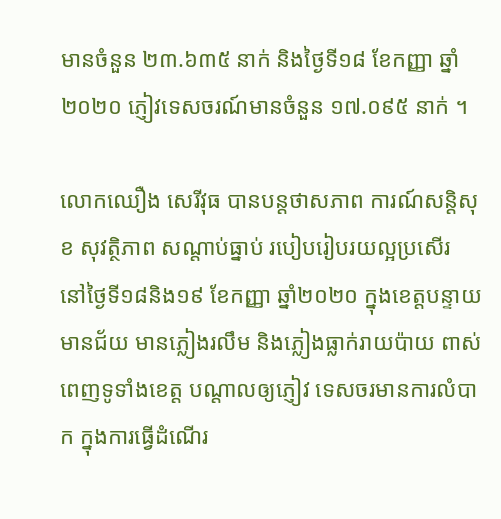មានចំនួន ២៣.៦៣៥ នាក់ និងថ្ងៃទី១៨ ខែកញ្ញា ឆ្នាំ ២០២០ ភ្ញៀវទេសចរណ៍មានចំនួន ១៧.០៩៥ នាក់ ។

លោកឈឿង សេរីវុធ បានបន្តថាសភាព ការណ៍សន្តិសុខ សុវត្ថិភាព សណ្តាប់ធ្នាប់ របៀបរៀបរយល្អប្រសើរ នៅថ្ងៃទី១៨និង១៩ ខែកញ្ញា ឆ្នាំ២០២០ ក្នុងខេត្តបន្ទាយមានជ័យ មានភ្លៀងរលឹម និងភ្លៀងធ្លាក់រាយប៉ាយ ពាស់ពេញទូទាំងខេត្ត បណ្តាលឲ្យភ្ញៀវ ទេសចរមានការលំបាក ក្នុងការធ្វើដំណើរ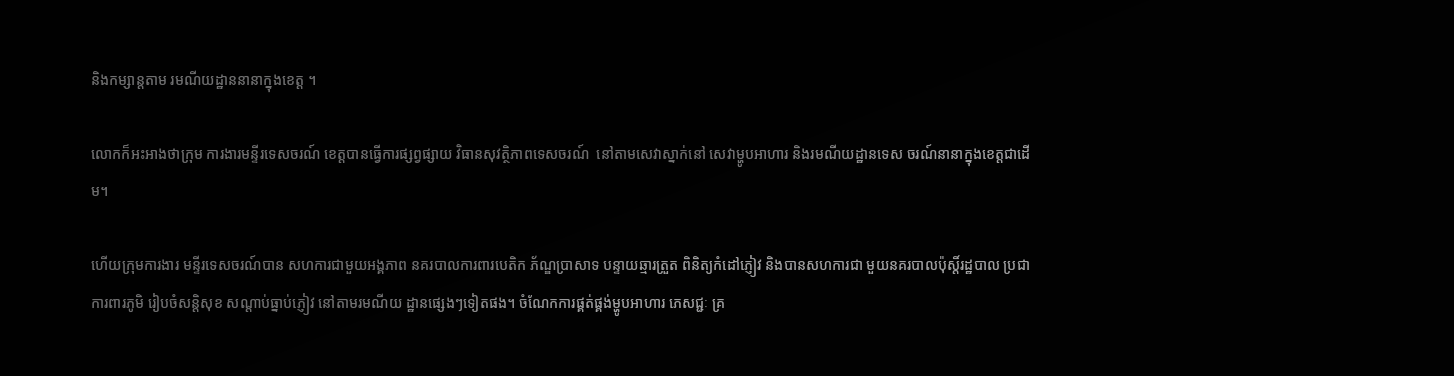និងកម្សាន្តតាម រមណីយដ្ឋាននានាក្នុងខេត្ត ។

លោកក៏អះអាងថាក្រុម ការងារមន្ទីរទេសចរណ៍ ខេត្តបានធ្វើការផ្សព្វផ្សាយ វិធានសុវត្ថិភាពទេសចរណ៍  នៅតាមសេវាស្នាក់នៅ សេវាម្ហូបអាហារ និងរមណីយដ្ឋានទេស ចរណ៍នានាក្នុងខេត្តជាដើម។

ហើយក្រុមការងារ មន្ទីរទេសចរណ៍បាន សហការជាមួយអង្គភាព នគរបាលការពារបេតិក ភ័ណ្ឌប្រាសាទ បន្ទាយឆ្មារត្រួត ពិនិត្យកំដៅភ្ញៀវ និងបានសហការជា មួយនគរបាលប៉ុស្តិ៍រដ្ឋបាល ប្រជាការពារភូមិ រៀបចំសន្តិសុខ សណ្តាប់ធ្នាប់ភ្ញៀវ នៅតាមរមណីយ ដ្ឋានផ្សេងៗទៀតផង។ ចំណែកការផ្គត់ផ្គង់ម្ហូបអាហារ ភេសជ្ជៈ គ្រ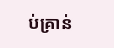ប់គ្រាន់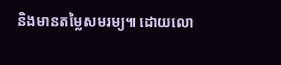និងមានតម្លៃសមរម្យ៕ ដោយលោ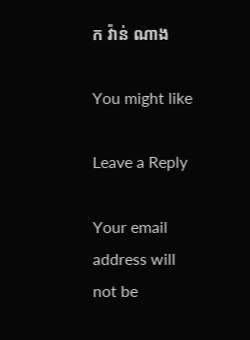ក វ៉ាន់ ណាង

You might like

Leave a Reply

Your email address will not be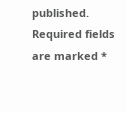published. Required fields are marked *